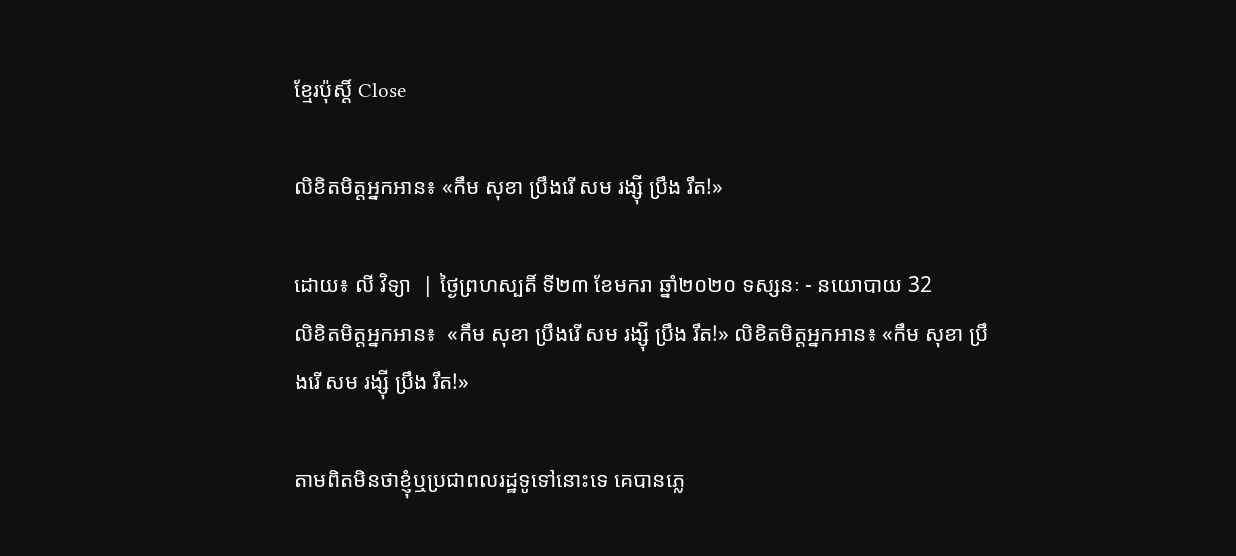ខ្មែរប៉ុស្ដិ៍ Close

លិខិតមិត្តអ្នកអាន៖ «កឹម សុខា ប្រឹងរើ សម រង្ស៊ី ប្រឹង រឹត!»

ដោយ៖ លី វិទ្យា  | ថ្ងៃព្រហស្បតិ៍ ទី២៣ ខែមករា ឆ្នាំ២០២០ ទស្សនៈ - នយោបាយ 32
លិខិតមិត្តអ្នកអាន៖  «កឹម សុខា ប្រឹងរើ សម រង្ស៊ី ប្រឹង រឹត!» លិខិតមិត្តអ្នកអាន៖ «កឹម សុខា ប្រឹងរើ សម រង្ស៊ី ប្រឹង រឹត!»

តាមពិតមិនថាខ្ញុំឬប្រជាពលរដ្ឋទូទៅនោះទេ គេបានភ្លេ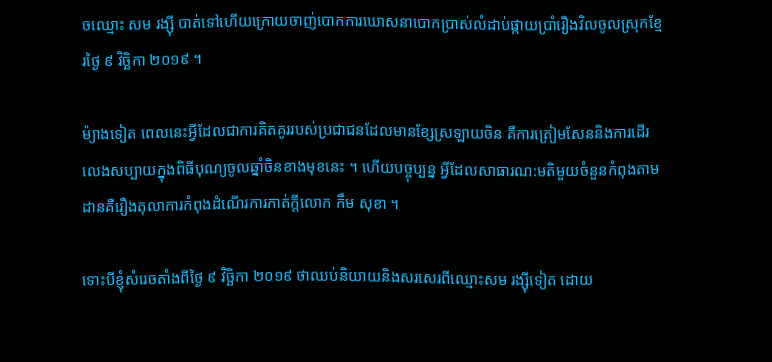ចឈ្មោះ សម រង្ស៊ី បាត់ទៅហើយក្រោយចាញ់បោកការឃោសនាបោកប្រាស់លំដាប់ផ្កាយប្រាំរឿងវិលចូលស្រុកខ្មែរថ្ងៃ ៩ វិច្ឆិកា ២០១៩ ។

ម៉្យាងទៀត ពេលនេះអ្វីដែលជាការគិតគូររបស់ប្រជាជនដែលមានខ្សែស្រឡាយចិន គឺការត្រៀមសែននិងការដើរលេងសប្បាយក្នុងពិធីបុណ្យចូលឆ្នាំចិនខាងមុខនេះ ។ ហើយបច្ចុប្បន្ន អ្វីដែលសាធារណ:មតិមួយចំនួនកំពុងតាមដានគឺរឿងតុលាការកំពុងដំណើរការកាត់ក្តីលោក កឹម សុខា ។

ទោះបីខ្ញុំសំរេចតាំងពីថ្ងៃ ៩ វិច្ឆិកា ២០១៩ ថាឈប់និយាយនិងសរសេរពីឈ្មោះសម រង្ស៊ីទៀត ដោយ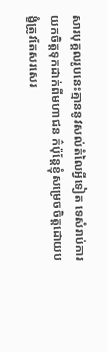សារបុគ្គលរូបនេះគ្មាននូវសល់តំលៃអ្វីទៀត ទេសំរាប់ការយកចិត្តទុកដាក់ពីមហាជន ក៌ប៉ុន្តែខ្ញុំសម្រេចចិត្តដោយបង្ខំត្រូវតែសរសេរ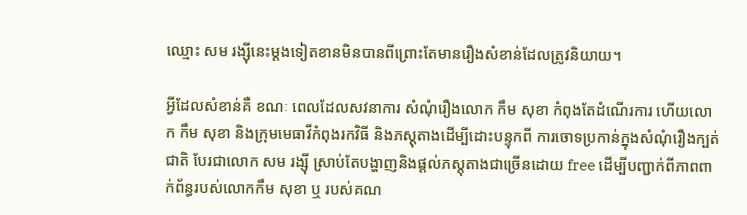ឈ្មោះ សម រង្ស៊ីនេះម្តងទៀតខានមិនបានពីព្រោះតែមានរឿងសំខាន់ដែលត្រូវនិយាយ។

អ្វីដែលសំខាន់គឺ ខណៈ ពេលដែលសវនាការ សំណុំរឿងលោក កឹម សុខា កំពុងតែដំណើរការ ហើយលោក កឹម សុខា និងក្រុមមេធាវីកំពុងរកវិធី និងភស្តុតាងដើម្បីដោះបន្ទុកពី ការចោទប្រកាន់ក្នុងសំណុំរឿងក្បត់ជាតិ បែរជាលោក សម រង្ស៊ី ស្រាប់តែបង្ហាញនិងផ្តល់ភស្តុតាងជាច្រើនដោយ free ដើម្បីបញ្ជាក់ពីភាពពាក់ព័ន្ធរបស់លោកកឹម សុខា ឬ របស់គណ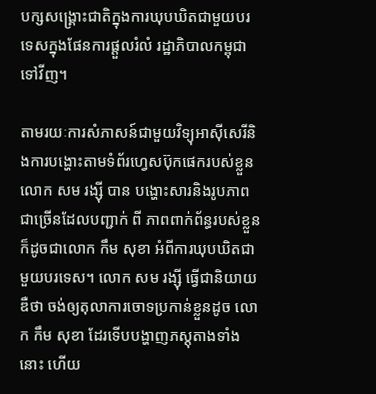បក្សសង្គ្រោះជាតិក្នុងការឃុបឃិតជាមួយបរទេសក្នុងផែនការផ្តួលរំលំ រដ្ឋាភិបាលកម្ពុជាទៅវីញ។

តាមរយៈការសំភាសន៍ជាមួយវិទ្យុអាស៊ីសេរីនិងការបង្ហោះតាមទំព័រហ្វេសប៊ុកផេករបស់ខ្លួន លោក សម រង្ស៊ី បាន បង្ហោះសារនិងរូបភាពជាច្រើនដែលបញ្ជាក់ ពី ភាពពាក់ព័ន្ធរបស់ខ្លួនក៏ដូចជាលោក កឹម សុខា អំពីការឃុបឃិតជាមួយបរទេស។ លោក សម រង្ស៊ី ធ្វើជានិយាយឌឺថា ចង់ឲ្យតុលាការចោទប្រកាន់ខ្លួនដូច លោក កឹម សុខា ដែរទើបបង្ហាញភស្តុតាងទាំងនោះ ហើយ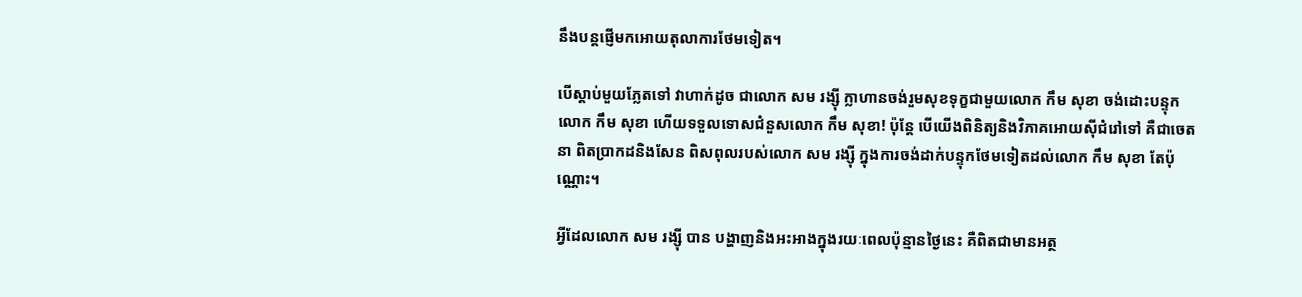នឹងបន្តផ្ញើមកអោយតុលាការថែមទៀត។

បើស្តាប់មួយភ្លែតទៅ វាហាក់ដូច ជាលោក សម រង្ស៊ី ក្លាហានចង់រួមសុខទុក្ខជាមួយលោក កឹម សុខា ចង់ដោះបន្ទុកលោក កឹម សុខា ហើយទទួលទោសជំនួសលោក កឹម សុខា! ប៉ុន្តែ បើយើងពិនិត្យនិងវិភាគអោយស៊ីជំរៅទៅ គឺជាចេតនា ពិតប្រាកដនិងសែន ពិសពុលរបស់លោក សម រង្ស៊ី ក្នុងការចង់ដាក់បន្ទុកថែមទៀតដល់លោក កឹម សុខា តែប៉ុណ្ណោះ។

អ្វីដែលលោក សម រង្ស៊ី បាន បង្ហាញនិងអះអាងក្នុងរយៈពេលប៉ុន្មានថ្ងៃនេះ គឺពិតជាមានអត្ថ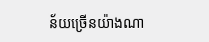ន័យច្រើនយ៉ាងណា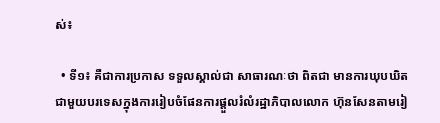ស់៖

  • ទី១៖ គឺជាការប្រកាស ទទួលស្គាល់ជា សាធារណៈថា ពិតជា មានការឃុបឃិតជាមួយបរទេសក្នុងការរៀបចំផែនការផ្តួលរំលំរដ្ឋាភិបាលលោក ហ៊ុនសែនតាមរៀ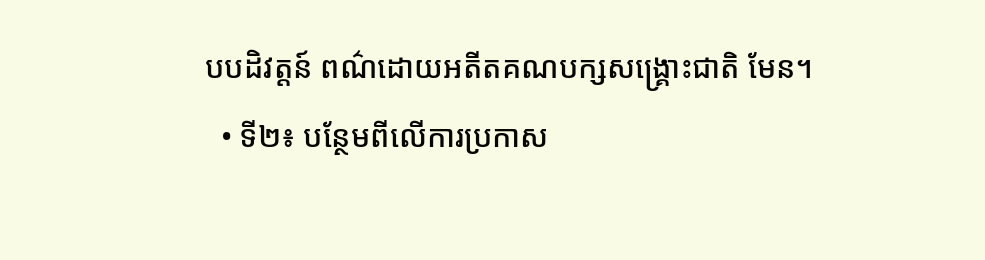បបដិវត្តន៍ ពណ៌ដោយអតីតគណបក្សសង្គ្រោះជាតិ មែន។
  • ទី២៖ បន្ថែមពីលើការប្រកាស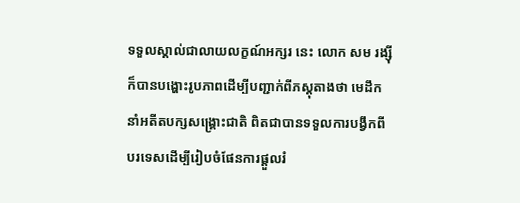ទទួលស្គាល់ជាលាយលក្ខណ៍អក្សរ នេះ លោក សម រង្ស៊ី ក៏បានបង្ហោះរូបភាពដើម្បីបញ្ជាក់ពីភស្តុតាងថា មេដឹកនាំអតីតបក្សសង្គ្រោះជាតិ ពិតជាបានទទួលការបង្វឹកពីបរទេសដើម្បីរៀបចំផែនការផ្តួលរំ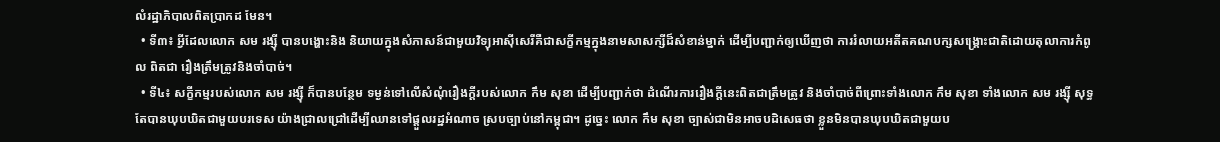លំរដ្ឋាភិបាលពិតប្រាកដ មែន។
  • ទី៣៖ អ្វីដែលលោក សម រង្ស៊ី បានបង្ហោះនិង និយាយក្នុងសំភាសន៍ជាមួយវិទ្យុអាស៊ីសេរីគឺជាសក្ខីកម្មក្នុងនាមសាសក្សីដ៏សំខាន់ម្នាក់ ដើម្បីបញ្ជាក់ឲ្យឃើញថា ការរំលាយអតីតគណបក្សសង្គ្រោះជាតិដោយតុលាការកំពូល ពិតជា រឿងត្រឹមត្រូវនិងចាំបាច់។
  • ទី៤៖ សក្ខីកម្មរបស់លោក សម រង្ស៊ី ក៏បានបន្ថែម ទម្ងន់ទៅលើសំណុំរឿងក្តីរបស់លោក កឹម សុខា ដើម្បីបញ្ជាក់ថា ដំណើរការរឿងក្តីនេះពិតជាត្រឹមត្រូវ និងចាំបាច់ពីព្រោះទាំងលោក កឹម សុខា ទាំងលោក សម រង្ស៊ី សុទ្ធតែបានឃុបឃិតជាមួយបរទេស យ៉ាងជ្រាលជ្រៅដើម្បីឈានទៅផ្តួលរដ្ឋអំណាច ស្របច្បាប់នៅកម្ពុជា។ ដូច្នេះ លោក កឹម សុខា ច្បាស់ជាមិនអាចបដិសេធថា ខ្លួនមិនបានឃុបឃិតជាមួយប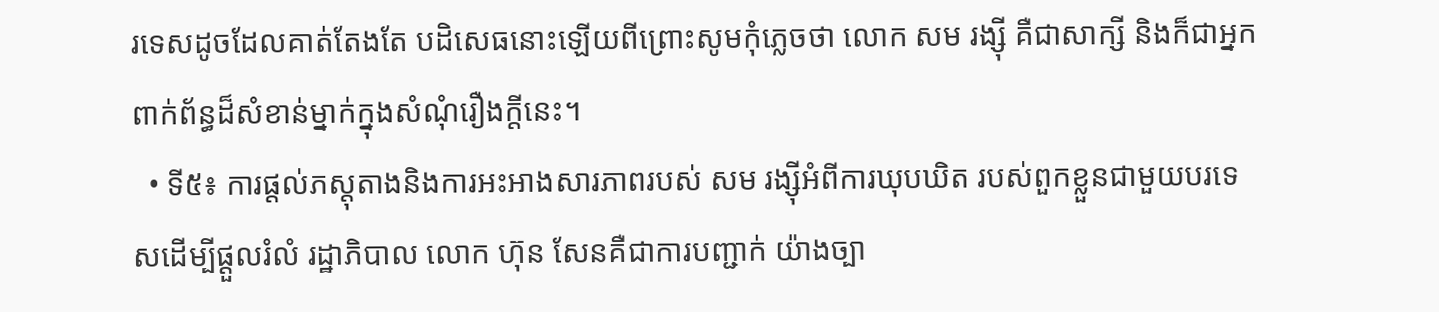រទេសដូចដែលគាត់តែងតែ បដិសេធនោះឡើយពីព្រោះសូមកុំភ្លេចថា លោក សម រង្ស៊ី គឺជាសាក្សី និងក៏ជាអ្នក ពាក់ព័ន្ធដ៏សំខាន់ម្នាក់ក្នុងសំណុំរឿងក្តីនេះ។
  • ទី៥៖ ការផ្តល់ភស្តុតាងនិងការអះអាងសារភាពរបស់ សម រង្ស៊ីអំពីការឃុបឃិត របស់ពួកខ្លួនជាមួយបរទេសដើម្បីផ្តួលរំលំ រដ្ឋាភិបាល លោក ហ៊ុន សែនគឺជាការបញ្ជាក់ យ៉ាងច្បា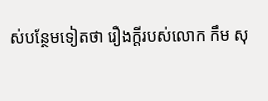ស់បន្ថែមទៀតថា រឿងក្តីរបស់លោក កឹម សុ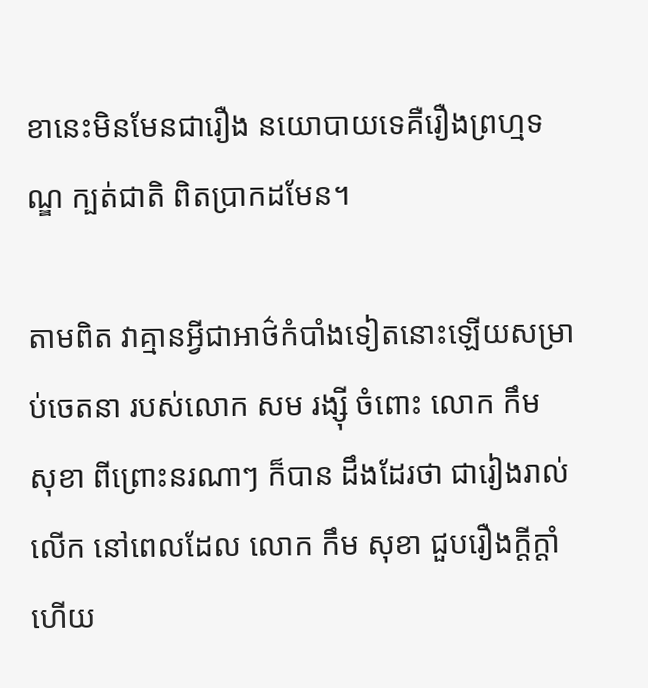ខានេះមិនមែនជារឿង នយោបាយទេគឺរឿងព្រហ្មទណ្ឌ ក្បត់ជាតិ ពិតប្រាកដមែន។

តាមពិត វាគ្មានអ្វីជាអាថ៌កំបាំងទៀតនោះឡើយសម្រាប់ចេតនា របស់លោក សម រង្ស៊ី ចំពោះ លោក កឹម សុខា ពីព្រោះនរណាៗ ក៏បាន ដឹងដែរថា ជារៀងរាល់ លើក នៅពេលដែល លោក កឹម សុខា ជួបរឿងក្តីក្តាំ ហើយ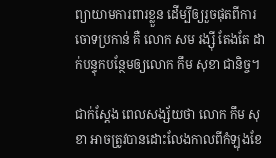ព្យាយាមការពារខ្លួន ដើម្បីឲ្យរួចផុតពីការចោទប្រកាន់ គឺ លោក សម រង្ស៊ី តែងតែ ដាក់បន្ទុកបន្ថែមឲ្យលោក កឹម សុខា ជានិច្ច។

ជាក់ស្តែង ពេលសង្ស័យថា លោក កឹម សុខា អាចត្រូវបានដោះលែងកាលពីកំឡុងខែ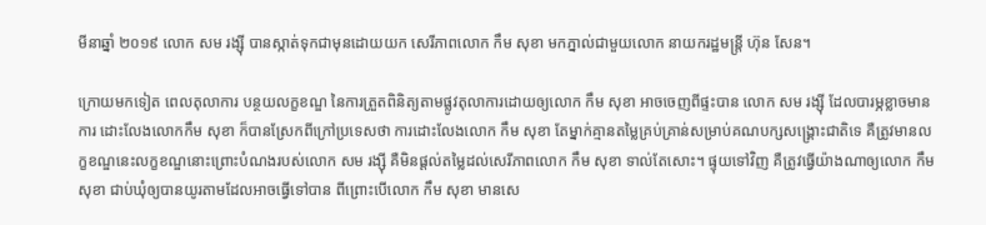មីនាឆ្នាំ ២០១៩ លោក សម រង្ស៊ី បានស្កាត់ទុកជាមុនដោយយក សេរីភាពលោក កឹម សុខា មកភ្នាល់ជាមួយលោក នាយករដ្ឋមន្ត្រី ហ៊ុន សែន។

ក្រោយមកទៀត ពេលតុលាការ បន្ថយលក្ខខណ្ឌ នៃការត្រួតពិនិត្យតាមផ្លូវតុលាការដោយឲ្យលោក កឹម សុខា អាចចេញពីផ្ទះបាន លោក សម រង្ស៊ី ដែលបារម្ភខ្លាចមានការ ដោះលែងលោកកឹម សុខា ក៏បានស្រែកពីក្រៅប្រទេសថា ការដោះលែងលោក កឹម សុខា តែម្នាក់គ្មានតម្លៃគ្រប់គ្រាន់សម្រាប់គណបក្សសង្គ្រោះជាតិទេ គឺត្រូវមានលក្ខខណ្ឌនេះលក្ខខណ្ឌនោះព្រោះបំណងរបស់លោក សម រង្ស៊ី គឺមិនផ្តល់តម្លៃដល់សេរីភាពលោក កឹម សុខា ទាល់តែសោះ។ ផ្ទុយទៅវិញ គឺត្រូវធ្វើយ៉ាងណាឲ្យលោក កឹម សុខា ជាប់ឃុំឲ្យបានយូរតាមដែលអាចធ្វើទៅបាន ពីព្រោះបើលោក កឹម សុខា មានសេ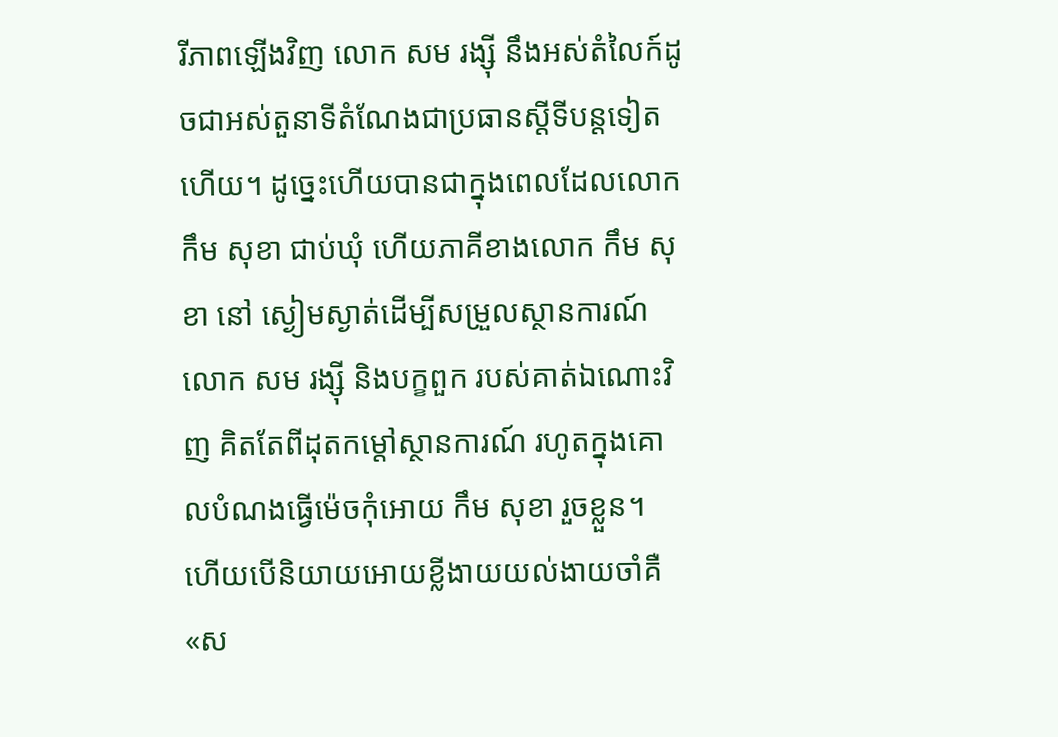រីភាពឡើងវិញ លោក សម រង្ស៊ី នឹងអស់តំលៃក៍ដូចជាអស់តួនាទីតំណែងជាប្រធានស្តីទីបន្តទៀតហើយ។ ដូច្នេះហើយបានជាក្នុងពេលដែលលោក កឹម សុខា ជាប់ឃុំ ហើយភាគីខាងលោក កឹម សុខា នៅ ស្ងៀមស្ងាត់ដើម្បីសម្រួលស្ថានការណ៍ លោក សម រង្ស៊ី និងបក្ខពួក របស់គាត់ឯណោះវិញ គិតតែពីដុតកម្តៅស្ថានការណ៍ រហូតក្នុងគោលបំណងធ្វើម៉េចកុំអោយ កឹម សុខា រួចខ្លួន។ ហើយបើនិយាយអោយខ្លីងាយយល់ងាយចាំគឺ «ស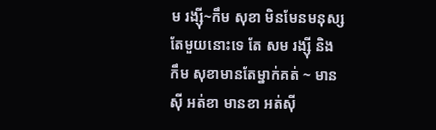ម រង្ស៊ី~កឹម សុខា មិនមែនមនុស្សតែមួយនោះទេ តែ សម រង្ស៊ី និង កឹម សុខាមានតែម្នាក់គត់ ~ មានស៊ី អត់ខា មានខា អត់ស៊ី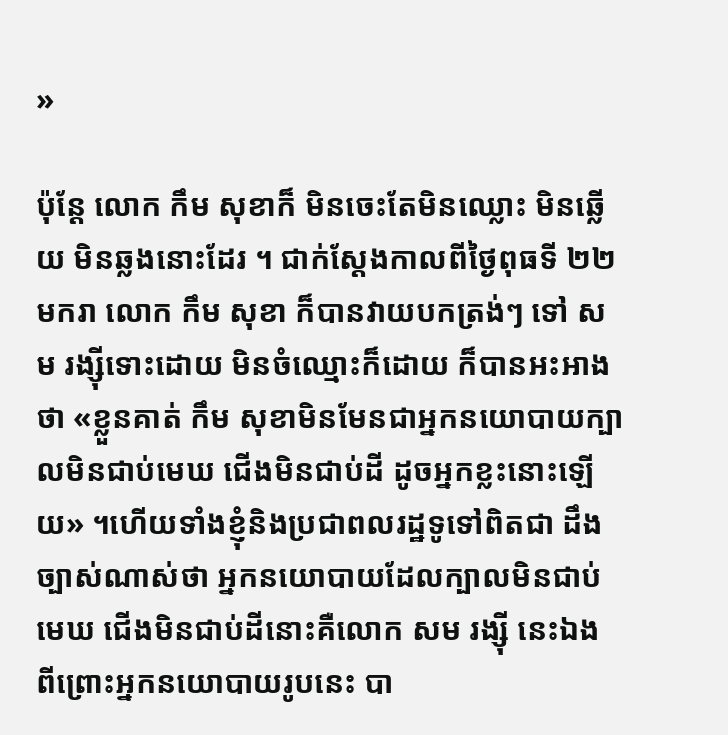»

ប៉ុន្តែ លោក កឹម សុខាក៏ មិនចេះតែមិនឈ្លោះ មិនឆ្លើយ មិនឆ្លងនោះដែរ ។ ជាក់ស្តែងកាលពីថ្ងៃពុធទី ២២ មករា លោក កឹម សុខា ក៏បានវាយបកត្រង់ៗ ទៅ សម រង្ស៊ីទោះដោយ មិនចំឈ្មោះក៏ដោយ ក៏បានអះអាងថា «ខ្លួនគាត់ កឹម សុខាមិនមែនជាអ្នកនយោបាយក្បាលមិនជាប់មេឃ ជើងមិនជាប់ដី ដូចអ្នកខ្លះនោះឡើយ» ។ហើយទាំងខ្ញុំនិងប្រជាពលរដ្ឋទូទៅពិតជា ដឹងច្បាស់ណាស់ថា អ្នកនយោបាយដែលក្បាលមិនជាប់មេឃ ជើងមិនជាប់ដីនោះគឺលោក សម រង្ស៊ី នេះឯង ពីព្រោះអ្នកនយោបាយរូបនេះ បា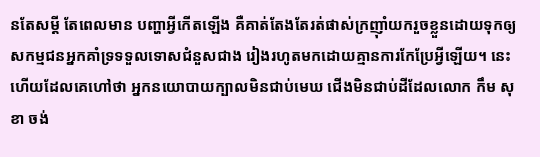នតែសម្តី តែពេលមាន បញ្ហាអ្វីកើតឡើង គឺគាត់តែងតែរត់ផាស់ក្រញ៉ាំយករួចខ្លួនដោយទុកឲ្យសកម្មជនអ្នកគាំទ្រទទួលទោសជំនួសជាង រៀងរហូតមកដោយគ្មានការកែប្រែអ្វីឡើយ។ នេះហើយដែលគេហៅថា អ្នកនយោបាយក្បាលមិនជាប់មេឃ ជើងមិនជាប់ដីដែលលោក កឹម សុខា ចង់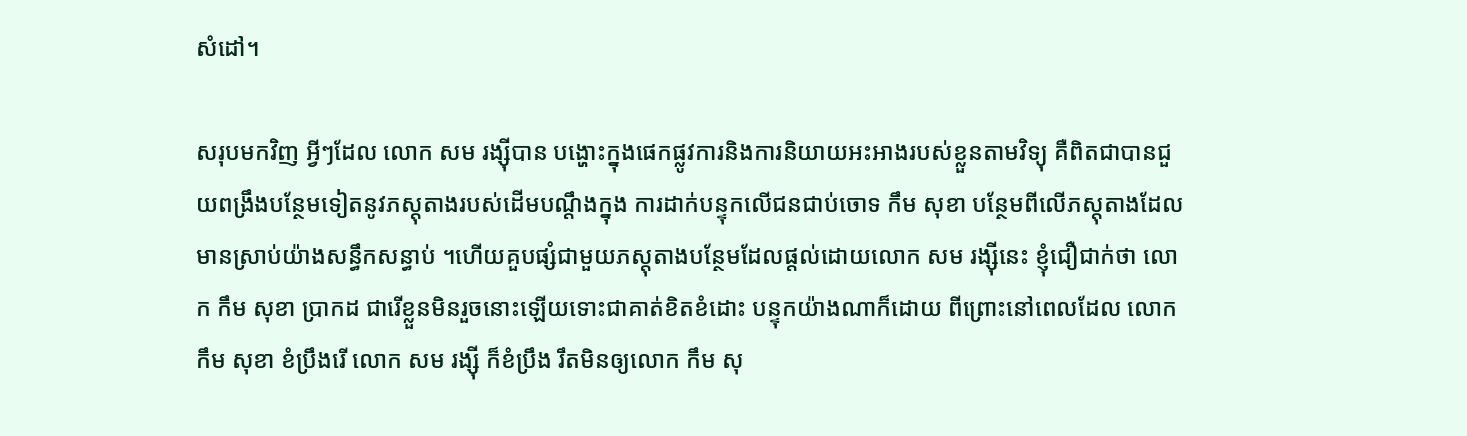សំដៅ។

សរុបមកវិញ អ្វីៗដែល លោក សម រង្ស៊ីបាន បង្ហោះក្នុងផេកផ្លូវការនិងការនិយាយអះអាងរបស់ខ្លួនតាមវិទ្យុ គឺពិតជាបានជួយពង្រឹងបន្ថែមទៀតនូវភស្តុតាងរបស់ដើមបណ្តឹងក្នុង ការដាក់បន្ទុកលើជនជាប់ចោទ កឹម សុខា បន្ថែមពីលើភស្តុតាងដែល មានស្រាប់យ៉ាងសន្ធឹកសន្ធាប់ ។ហើយគួបផ្សំជាមួយភស្តុតាងបន្ថែមដែលផ្តល់ដោយលោក សម រង្ស៊ីនេះ ខ្ញុំជឿជាក់ថា លោក កឹម សុខា ប្រាកដ ជារើខ្លួនមិនរួចនោះឡើយទោះជាគាត់ខិតខំដោះ បន្ទុកយ៉ាងណាក៏ដោយ ពីព្រោះនៅពេលដែល លោក កឹម សុខា ខំប្រឹងរើ លោក សម រង្ស៊ី ក៏ខំប្រឹង រឹតមិនឲ្យលោក កឹម សុ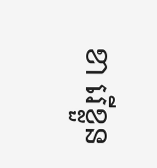ខា រើខ្លួន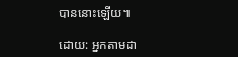បាននោះឡើយ៕

ដោយ: អ្នកតាមដា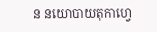ន នយោបាយតុកាហ្វេ